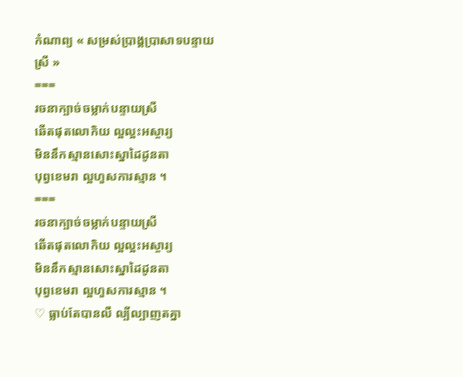កំណាព្យ « សម្រស់ប្រាង្គប្រាសាទបន្ទាយស្រី »
===
រចនាក្បាច់ចម្លាក់បន្ទាយស្រី
ឆើតផុតលោកិយ ល្អល្អះអស្ចារ្យ
មិននឹកស្មានសោះស្នាដៃដូនតា
បុព្វខេមរា ល្អហួសការស្មាន ។
===
រចនាក្បាច់ចម្លាក់បន្ទាយស្រី
ឆើតផុតលោកិយ ល្អល្អះអស្ចារ្យ
មិននឹកស្មានសោះស្នាដៃដូនតា
បុព្វខេមរា ល្អហួសការស្មាន ។
♡ ធ្លាប់តែបានលឺ ល្បីល្បាញតគ្នា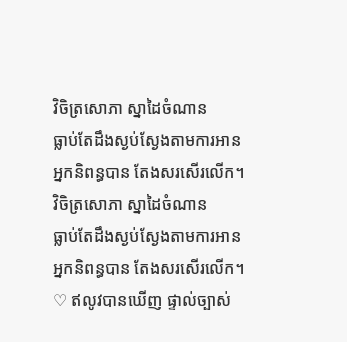វិចិត្រសោភា ស្នាដៃចំណាន
ធ្លាប់តែដឹងស្ងប់ស្ងែងតាមការអាន
អ្នកនិពន្ធបាន តែងសរសើរលើក។
វិចិត្រសោភា ស្នាដៃចំណាន
ធ្លាប់តែដឹងស្ងប់ស្ងែងតាមការអាន
អ្នកនិពន្ធបាន តែងសរសើរលើក។
♡ ឥលូវបានឃើញ ផ្ទាល់ច្បាស់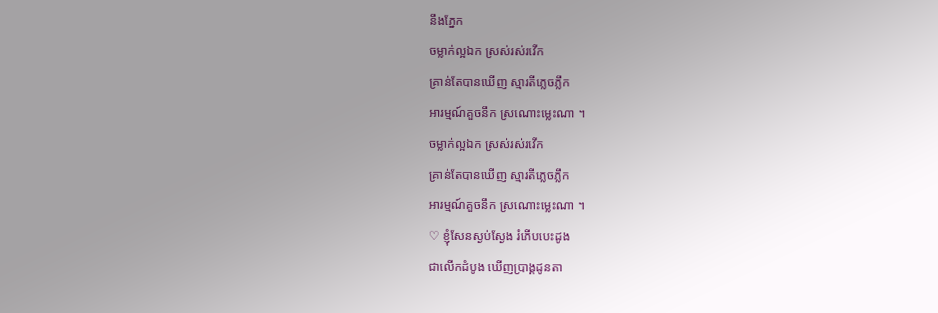នឹងភ្នែក
ចម្លាក់ល្អឯក ស្រស់រស់រវើក
គ្រាន់តែបានឃើញ ស្មារតីភ្លេចភ្លឹក
អារម្មណ៍គួចនឹក ស្រណោះម្លេះណា ។
ចម្លាក់ល្អឯក ស្រស់រស់រវើក
គ្រាន់តែបានឃើញ ស្មារតីភ្លេចភ្លឹក
អារម្មណ៍គួចនឹក ស្រណោះម្លេះណា ។
♡ ខ្ញុំសែនស្ងប់ស្ងែង រំភើបបេះដូង
ជាលើកដំបូង ឃើញប្រាង្គដូនតា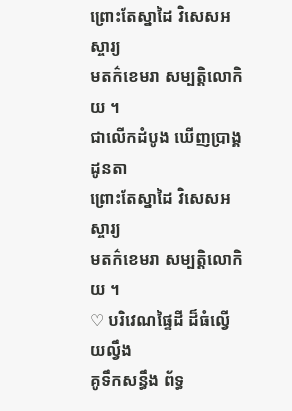ព្រោះតែស្នាដៃ វិសេសអស្ចារ្យ
មតក៌ខេមរា សម្បត្តិលោកិយ ។
ជាលើកដំបូង ឃើញប្រាង្គដូនតា
ព្រោះតែស្នាដៃ វិសេសអស្ចារ្យ
មតក៌ខេមរា សម្បត្តិលោកិយ ។
♡ បរិវេណផ្ទៃដី ដ៏ធំល្វើយល្វឹង
គូទឹកសន្ធឹង ព័ទ្ធ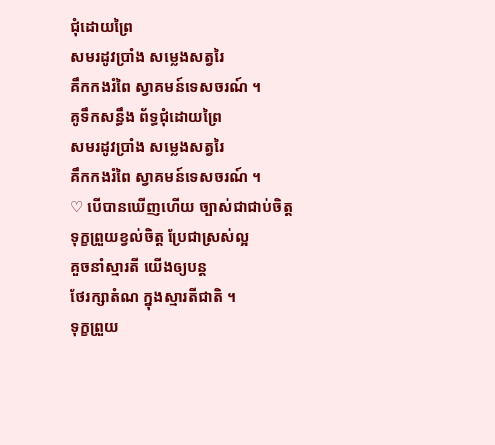ជុំដោយព្រៃ
សមរដូវប្រាំង សម្លេងសត្វរៃ
គឹកកងរំពៃ ស្វាគមន៍ទេសចរណ៍ ។
គូទឹកសន្ធឹង ព័ទ្ធជុំដោយព្រៃ
សមរដូវប្រាំង សម្លេងសត្វរៃ
គឹកកងរំពៃ ស្វាគមន៍ទេសចរណ៍ ។
♡ បើបានឃើញហើយ ច្បាស់ជាជាប់ចិត្ត
ទុក្ខព្រួយខ្វល់ចិត្ត ប្រែជាស្រស់ល្អ
គួចនាំស្មារតី យើងឲ្យបន្ត
ថែរក្សាតំណ ក្នុងស្មារតីជាតិ ។
ទុក្ខព្រួយ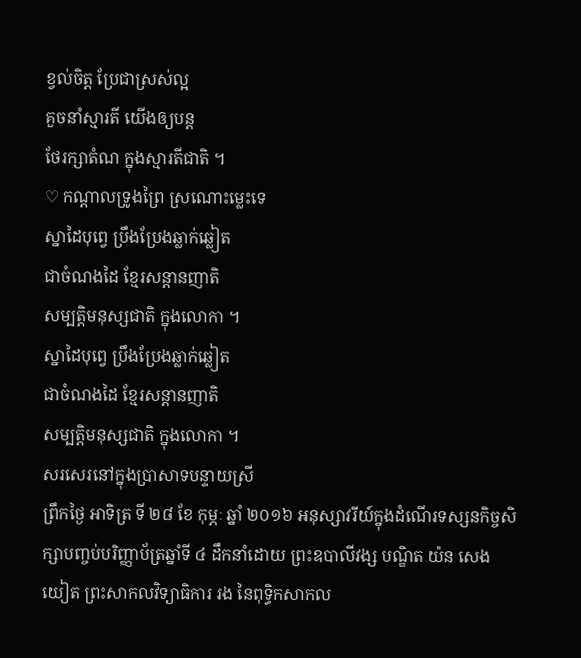ខ្វល់ចិត្ត ប្រែជាស្រស់ល្អ
គួចនាំស្មារតី យើងឲ្យបន្ត
ថែរក្សាតំណ ក្នុងស្មារតីជាតិ ។
♡ កណ្តាលទ្រូងព្រៃ ស្រណោះម្លេះទេ
ស្នាដៃបុព្វេ ប្រឹងប្រែងឆ្លាក់ឆ្លៀត
ជាចំណងដៃ ខ្មែរសន្តានញាតិ
សម្បត្តិមនុស្សជាតិ ក្នុងលោកា ។
ស្នាដៃបុព្វេ ប្រឹងប្រែងឆ្លាក់ឆ្លៀត
ជាចំណងដៃ ខ្មែរសន្តានញាតិ
សម្បត្តិមនុស្សជាតិ ក្នុងលោកា ។
សរសេរនៅក្នុងប្រាសាទបន្ទាយស្រី
ព្រឹកថ្ងៃ អាទិត្រ ទី ២៨ ខែ កុម្ភៈ ឆ្នាំ ២០១៦ អនុស្សាវរីយ៍ក្នុងដំណើរទស្សនកិច្ចសិក្សាបញ្ចប់បរិញ្ញាប័ត្រឆ្នាំទី ៤ ដឹកនាំដោយ ព្រះឧបាលីវង្ស បណ្ឌិត យ៉ន សេងយៀត ព្រះសាកលវិទ្យាធិការ រង នៃពុទ្ធិកសាកល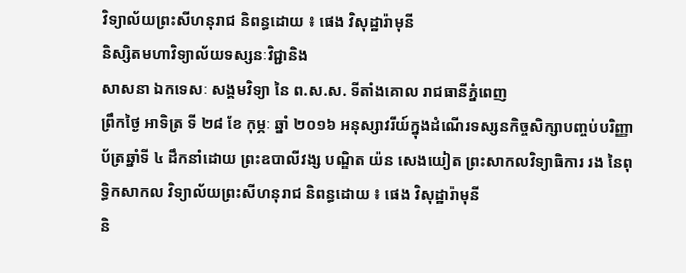វិទ្យាល័យព្រះសីហនុរាជ និពន្ធដោយ ៖ ផេង វិសុដ្ឋារ៉ាមុនី
និស្សិតមហាវិទ្យាល័យទស្សនៈវិជ្ជានិង
សាសនា ឯកទេសៈ សង្គមវិទ្យា នៃ ព.ស.ស. ទីតាំងគោល រាជធានីភ្នំពេញ
ព្រឹកថ្ងៃ អាទិត្រ ទី ២៨ ខែ កុម្ភៈ ឆ្នាំ ២០១៦ អនុស្សាវរីយ៍ក្នុងដំណើរទស្សនកិច្ចសិក្សាបញ្ចប់បរិញ្ញាប័ត្រឆ្នាំទី ៤ ដឹកនាំដោយ ព្រះឧបាលីវង្ស បណ្ឌិត យ៉ន សេងយៀត ព្រះសាកលវិទ្យាធិការ រង នៃពុទ្ធិកសាកល វិទ្យាល័យព្រះសីហនុរាជ និពន្ធដោយ ៖ ផេង វិសុដ្ឋារ៉ាមុនី
និ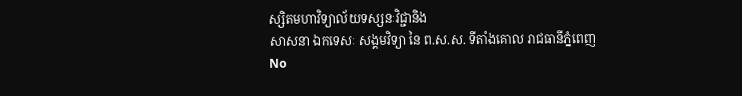ស្សិតមហាវិទ្យាល័យទស្សនៈវិជ្ជានិង
សាសនា ឯកទេសៈ សង្គមវិទ្យា នៃ ព.ស.ស. ទីតាំងគោល រាជធានីភ្នំពេញ
No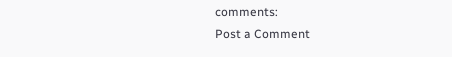comments:
Post a Comment